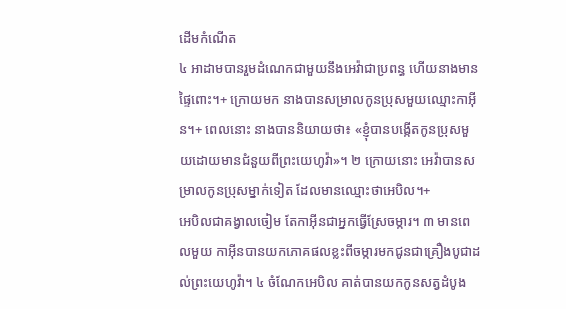ដើមកំណើត
៤ អាដាមបានរួមដំណេកជាមួយនឹងអេវ៉ាជាប្រពន្ធ ហើយនាងមានផ្ទៃពោះ។+ ក្រោយមក នាងបានសម្រាលកូនប្រុសមួយឈ្មោះកាអ៊ីន។+ ពេលនោះ នាងបាននិយាយថា៖ «ខ្ញុំបានបង្កើតកូនប្រុសមួយដោយមានជំនួយពីព្រះយេហូវ៉ា»។ ២ ក្រោយនោះ អេវ៉ាបានសម្រាលកូនប្រុសម្នាក់ទៀត ដែលមានឈ្មោះថាអេបិល។+
អេបិលជាគង្វាលចៀម តែកាអ៊ីនជាអ្នកធ្វើស្រែចម្ការ។ ៣ មានពេលមួយ កាអ៊ីនបានយកភោគផលខ្លះពីចម្ការមកជូនជាគ្រឿងបូជាដល់ព្រះយេហូវ៉ា។ ៤ ចំណែកអេបិល គាត់បានយកកូនសត្វដំបូង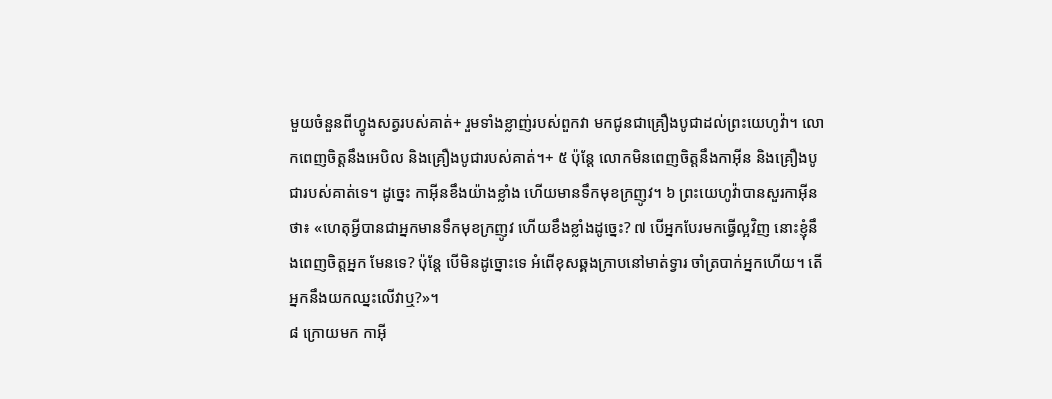មួយចំនួនពីហ្វូងសត្វរបស់គាត់+ រួមទាំងខ្លាញ់របស់ពួកវា មកជូនជាគ្រឿងបូជាដល់ព្រះយេហូវ៉ា។ លោកពេញចិត្តនឹងអេបិល និងគ្រឿងបូជារបស់គាត់។+ ៥ ប៉ុន្តែ លោកមិនពេញចិត្តនឹងកាអ៊ីន និងគ្រឿងបូជារបស់គាត់ទេ។ ដូច្នេះ កាអ៊ីនខឹងយ៉ាងខ្លាំង ហើយមានទឹកមុខក្រញូវ។ ៦ ព្រះយេហូវ៉ាបានសួរកាអ៊ីនថា៖ «ហេតុអ្វីបានជាអ្នកមានទឹកមុខក្រញូវ ហើយខឹងខ្លាំងដូច្នេះ? ៧ បើអ្នកបែរមកធ្វើល្អវិញ នោះខ្ញុំនឹងពេញចិត្តអ្នក មែនទេ? ប៉ុន្តែ បើមិនដូច្នោះទេ អំពើខុសឆ្គងក្រាបនៅមាត់ទ្វារ ចាំត្របាក់អ្នកហើយ។ តើអ្នកនឹងយកឈ្នះលើវាឬ?»។
៨ ក្រោយមក កាអ៊ី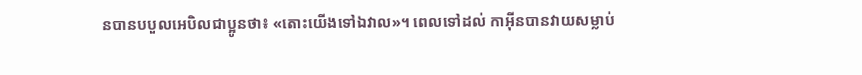នបានបបួលអេបិលជាប្អូនថា៖ «តោះយើងទៅឯវាល»។ ពេលទៅដល់ កាអ៊ីនបានវាយសម្លាប់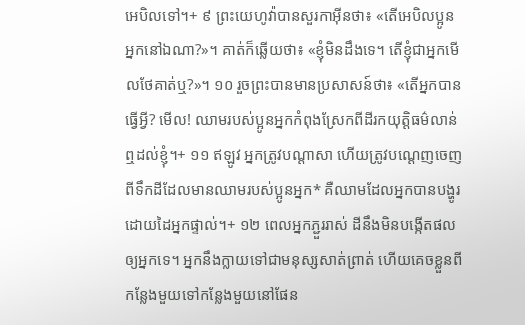អេបិលទៅ។+ ៩ ព្រះយេហូវ៉ាបានសួរកាអ៊ីនថា៖ «តើអេបិលប្អូនអ្នកនៅឯណា?»។ គាត់ក៏ឆ្លើយថា៖ «ខ្ញុំមិនដឹងទេ។ តើខ្ញុំជាអ្នកមើលថែគាត់ឬ?»។ ១០ រួចព្រះបានមានប្រសាសន៍ថា៖ «តើអ្នកបានធ្វើអ្វី? មើល! ឈាមរបស់ប្អូនអ្នកកំពុងស្រែកពីដីរកយុត្តិធម៌លាន់ឮដល់ខ្ញុំ។+ ១១ ឥឡូវ អ្នកត្រូវបណ្ដាសា ហើយត្រូវបណ្ដេញចេញពីទឹកដីដែលមានឈាមរបស់ប្អូនអ្នក* គឺឈាមដែលអ្នកបានបង្ហូរដោយដៃអ្នកផ្ទាល់។+ ១២ ពេលអ្នកភ្ជួររាស់ ដីនឹងមិនបង្កើតផលឲ្យអ្នកទេ។ អ្នកនឹងក្លាយទៅជាមនុស្សសាត់ព្រាត់ ហើយគេចខ្លួនពីកន្លែងមួយទៅកន្លែងមួយនៅផែន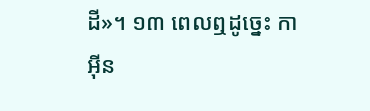ដី»។ ១៣ ពេលឮដូច្នេះ កាអ៊ីន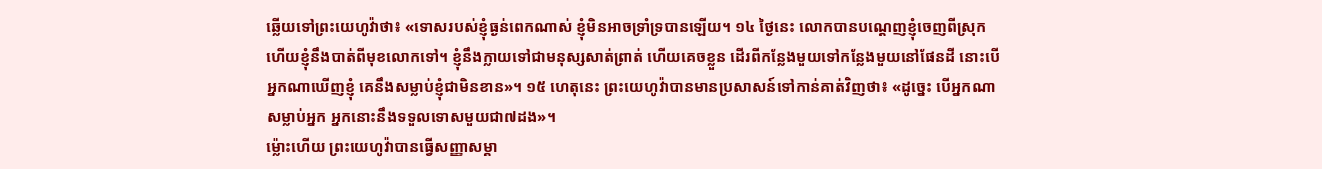ឆ្លើយទៅព្រះយេហូវ៉ាថា៖ «ទោសរបស់ខ្ញុំធ្ងន់ពេកណាស់ ខ្ញុំមិនអាចទ្រាំទ្របានឡើយ។ ១៤ ថ្ងៃនេះ លោកបានបណ្ដេញខ្ញុំចេញពីស្រុក ហើយខ្ញុំនឹងបាត់ពីមុខលោកទៅ។ ខ្ញុំនឹងក្លាយទៅជាមនុស្សសាត់ព្រាត់ ហើយគេចខ្លួន ដើរពីកន្លែងមួយទៅកន្លែងមួយនៅផែនដី នោះបើអ្នកណាឃើញខ្ញុំ គេនឹងសម្លាប់ខ្ញុំជាមិនខាន»។ ១៥ ហេតុនេះ ព្រះយេហូវ៉ាបានមានប្រសាសន៍ទៅកាន់គាត់វិញថា៖ «ដូច្នេះ បើអ្នកណាសម្លាប់អ្នក អ្នកនោះនឹងទទួលទោសមួយជា៧ដង»។
ម្ល៉ោះហើយ ព្រះយេហូវ៉ាបានធ្វើសញ្ញាសម្គា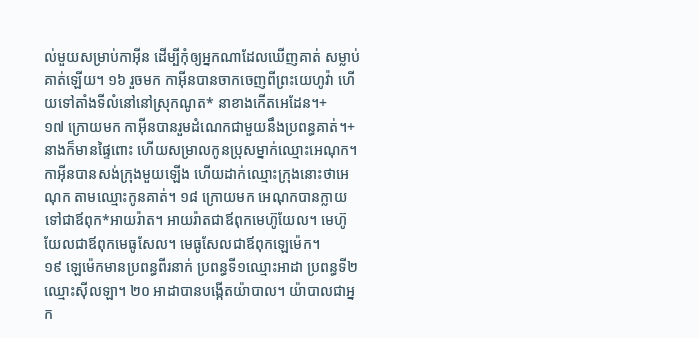ល់មួយសម្រាប់កាអ៊ីន ដើម្បីកុំឲ្យអ្នកណាដែលឃើញគាត់ សម្លាប់គាត់ឡើយ។ ១៦ រួចមក កាអ៊ីនបានចាកចេញពីព្រះយេហូវ៉ា ហើយទៅតាំងទីលំនៅនៅស្រុកណូត* នាខាងកើតអេដែន។+
១៧ ក្រោយមក កាអ៊ីនបានរួមដំណេកជាមួយនឹងប្រពន្ធគាត់។+ នាងក៏មានផ្ទៃពោះ ហើយសម្រាលកូនប្រុសម្នាក់ឈ្មោះអេណុក។ កាអ៊ីនបានសង់ក្រុងមួយឡើង ហើយដាក់ឈ្មោះក្រុងនោះថាអេណុក តាមឈ្មោះកូនគាត់។ ១៨ ក្រោយមក អេណុកបានក្លាយទៅជាឪពុក*អាយរ៉ាត។ អាយរ៉ាតជាឪពុកមេហ៊ូយែល។ មេហ៊ូយែលជាឪពុកមេធូសែល។ មេធូសែលជាឪពុកឡេម៉េក។
១៩ ឡេម៉េកមានប្រពន្ធពីរនាក់ ប្រពន្ធទី១ឈ្មោះអាដា ប្រពន្ធទី២ឈ្មោះស៊ីលឡា។ ២០ អាដាបានបង្កើតយ៉ាបាល។ យ៉ាបាលជាអ្នក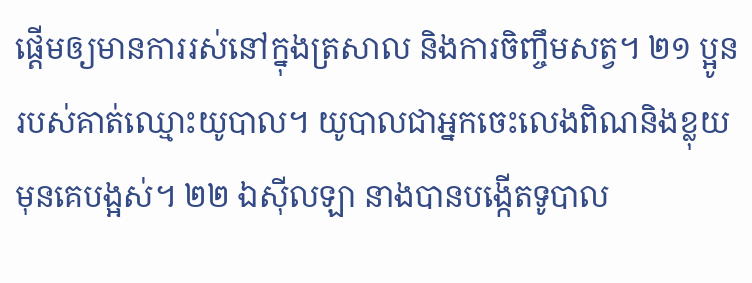ផ្ដើមឲ្យមានការរស់នៅក្នុងត្រសាល និងការចិញ្ចឹមសត្វ។ ២១ ប្អូនរបស់គាត់ឈ្មោះយូបាល។ យូបាលជាអ្នកចេះលេងពិណនិងខ្លុយមុនគេបង្អស់។ ២២ ឯស៊ីលឡា នាងបានបង្កើតទូបាល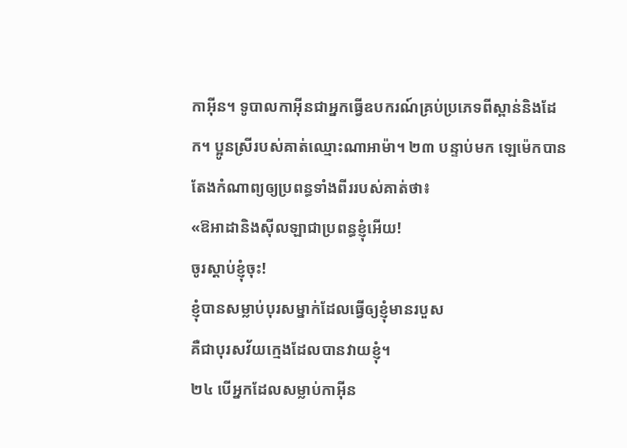កាអ៊ីន។ ទូបាលកាអ៊ីនជាអ្នកធ្វើឧបករណ៍គ្រប់ប្រភេទពីស្ពាន់និងដែក។ ប្អូនស្រីរបស់គាត់ឈ្មោះណាអាម៉ា។ ២៣ បន្ទាប់មក ឡេម៉េកបានតែងកំណាព្យឲ្យប្រពន្ធទាំងពីររបស់គាត់ថា៖
«ឱអាដានិងស៊ីលឡាជាប្រពន្ធខ្ញុំអើយ!
ចូរស្ដាប់ខ្ញុំចុះ!
ខ្ញុំបានសម្លាប់បុរសម្នាក់ដែលធ្វើឲ្យខ្ញុំមានរបួស
គឺជាបុរសវ័យក្មេងដែលបានវាយខ្ញុំ។
២៤ បើអ្នកដែលសម្លាប់កាអ៊ីន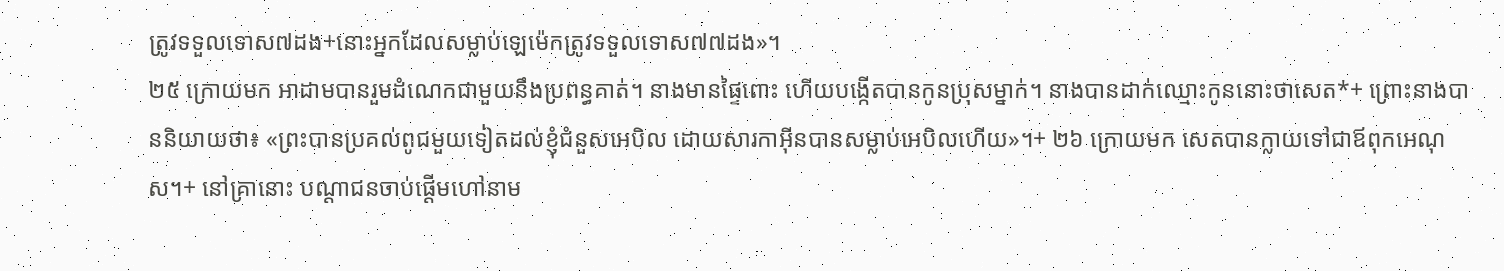ត្រូវទទួលទោស៧ដង+នោះអ្នកដែលសម្លាប់ឡេម៉េកត្រូវទទួលទោស៧៧ដង»។
២៥ ក្រោយមក អាដាមបានរួមដំណេកជាមួយនឹងប្រពន្ធគាត់។ នាងមានផ្ទៃពោះ ហើយបង្កើតបានកូនប្រុសម្នាក់។ នាងបានដាក់ឈ្មោះកូននោះថាសេត*+ ព្រោះនាងបាននិយាយថា៖ «ព្រះបានប្រគល់ពូជមួយទៀតដល់ខ្ញុំជំនួសអេបិល ដោយសារកាអ៊ីនបានសម្លាប់អេបិលហើយ»។+ ២៦ ក្រោយមក សេតបានក្លាយទៅជាឪពុកអេណុស។+ នៅគ្រានោះ បណ្ដាជនចាប់ផ្ដើមហៅនាម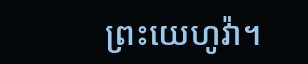ព្រះយេហូវ៉ា។